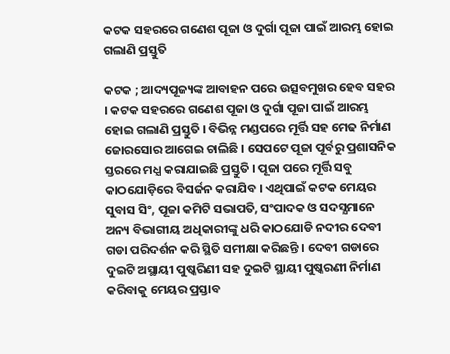କଟକ ସହରରେ ଗଣେଶ ପୂଜା ଓ ଦୁର୍ଗା ପୂଜା ପାଇଁ ଆରମ୍ଭ ହୋଇ ଗଲାଣି ପ୍ରସ୍ତୁତି

କଟକ ; ଆଦ୍ୟପୂଜ୍ୟଙ୍କ ଆବାହନ ପରେ ଉତ୍ସବମୁଖର ହେବ ସହର । କଟକ ସହରରେ ଗଣେଶ ପୂଜା ଓ ଦୁର୍ଗା ପୂଜା ପାଇଁ ଆରମ୍ଭ ହୋଇ ଗଲାଣି ପ୍ରସ୍ତୁତି । ବିଭିନ୍ନ ମଣ୍ଡପରେ ମୂର୍ତ୍ତି ସହ ମେଢ ନିର୍ମାଣ ଜୋରସୋର ଆଗେଇ ଚାଲିଛି । ସେପଟେ ପୂଜା ପୂର୍ବରୁ ପ୍ରଶାସନିକ ସ୍ତରରେ ମଧ୍ଯ କରାଯାଇଛି ପ୍ରସ୍ତୁତି । ପୂଜା ପରେ ମୂର୍ତ୍ତି ସବୁ କାଠଯୋଡ଼ିରେ ବିସର୍ଜନ କରାଯିବ । ଏଥିପାଇଁ କଟକ ମେୟର ସୁବାସ ସିଂ, ପୂଜା କମିଟି ସଭାପତି, ସଂପାଦକ ଓ ସଦସ୍ଯମାନେ ଅନ୍ୟ ବିଭାଗୀୟ ଅଧିକାରୀଙ୍କୁ ଧରି କାଠଯୋଡି ନଦୀର ଦେବୀ ଗଡା ପରିଦର୍ଶନ କରି ସ୍ଥିତି ସମୀକ୍ଷା କରିଛନ୍ତି । ଦେବୀ ଗଡାରେ ଦୁଇଟି ଅସ୍ଥାୟୀ ପୁଷ୍କରିଣୀ ସହ ଦୁଇଟି ସ୍ଥାୟୀ ପୁଷ୍କରଣୀ ନିର୍ମାଣ କରିବାକୁ ମେୟର ପ୍ରସ୍ତାବ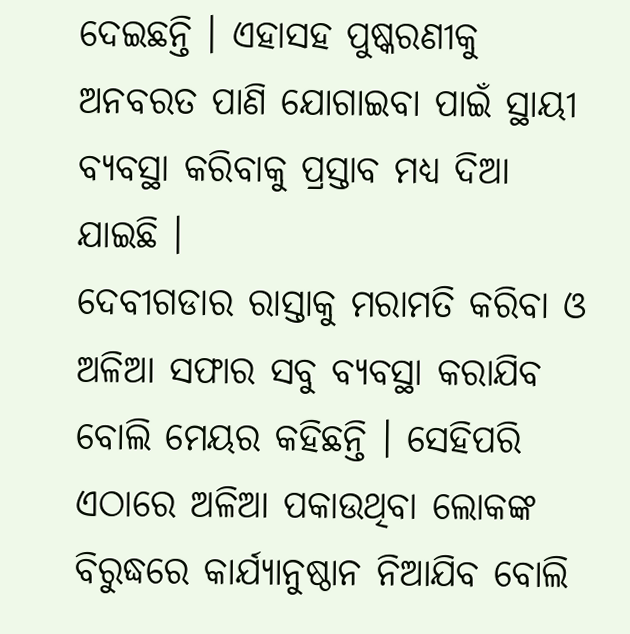ଦେଇଛନ୍ତି । ଏହାସହ ପୁଷ୍କରଣୀକୁ ଅନବରତ ପାଣି ଯୋଗାଇବା ପାଇଁ ସ୍ଥାୟୀ ବ୍ୟବସ୍ଥା କରିବାକୁ ପ୍ରସ୍ତାବ ମଧ୍ଯ ଦିଆ ଯାଇଛି ।
ଦେବୀଗଡାର ରାସ୍ତାକୁ ମରାମତି କରିବା ଓ ଅଳିଆ ସଫାର ସବୁ ବ୍ୟବସ୍ଥା କରାଯିବ ବୋଲି ମେୟର କହିଛନ୍ତି । ସେହିପରି ଏଠାରେ ଅଳିଆ ପକାଉଥିବା ଲୋକଙ୍କ ବିରୁଦ୍ଧରେ କାର୍ଯ୍ୟାନୁଷ୍ଠାନ ନିଆଯିବ ବୋଲି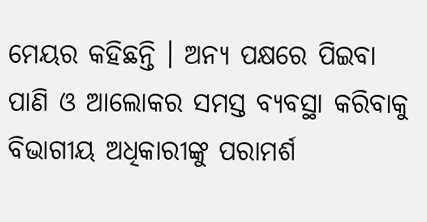ମେୟର କହିଛନ୍ତି । ଅନ୍ଯ ପକ୍ଷରେ ପିଇବା ପାଣି ଓ ଆଲୋକର ସମସ୍ତ ବ୍ୟବସ୍ଥା କରିବାକୁ ବିଭାଗୀୟ ଅଧିକାରୀଙ୍କୁ ପରାମର୍ଶ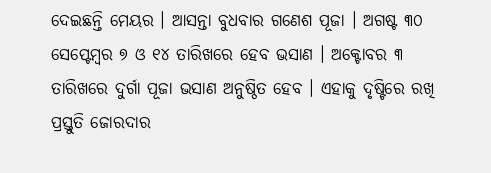ଦେଇଛନ୍ତି ମେୟର । ଆସନ୍ତା ବୁଧବାର ଗଣେଶ ପୂଜା । ଅଗଷ୍ଟ ୩୦ ସେପ୍ଟେମ୍ବର ୭ ଓ ୧୪ ତାରିଖରେ ହେବ ଭସାଣ । ଅକ୍ଟୋବର ୩ ତାରିଖରେ ଦୁର୍ଗା ପୂଜା ଭସାଣ ଅନୁଷ୍ଠିତ ହେବ । ଏହାକୁ ଦୃଷ୍ଟିରେ ରଖି ପ୍ରସ୍ତୁତି ଜୋରଦାର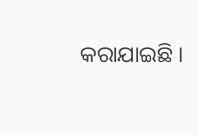କରାଯାଇଛି ।